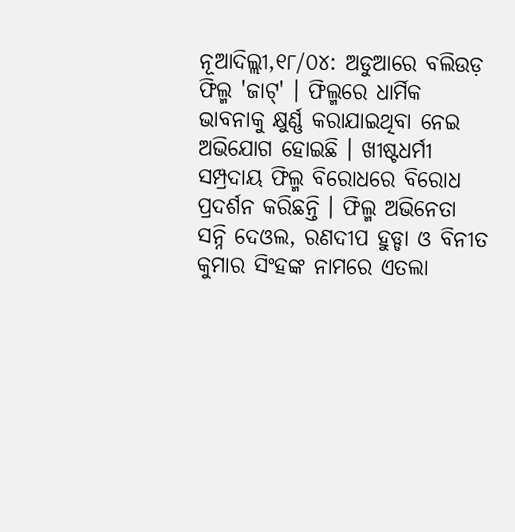ନୂଆଦିଲ୍ଲୀ,୧୮/୦୪: ଅଡୁଆରେ ବଲିଉଡ଼ ଫିଲ୍ମ 'ଜାଟ୍' । ଫିଲ୍ମରେ ଧାର୍ମିକ ଭାବନାକୁ କ୍ଷୁର୍ଣ୍ଣ କରାଯାଇଥିବା ନେଇ ଅଭିଯୋଗ ହୋଇଛି । ଖୀଷ୍ଟଧର୍ମୀ ସମ୍ପ୍ରଦାୟ ଫିଲ୍ମ ବିରୋଧରେ ବିରୋଧ ପ୍ରଦର୍ଶନ କରିଛନ୍ତି । ଫିଲ୍ମ ଅଭିନେତା ସନ୍ନି ଦେଓଲ, ରଣଦୀପ ହୁଡ୍ଡା ଓ ବିନୀତ କୁମାର ସିଂହଙ୍କ ନାମରେ ଏତଲା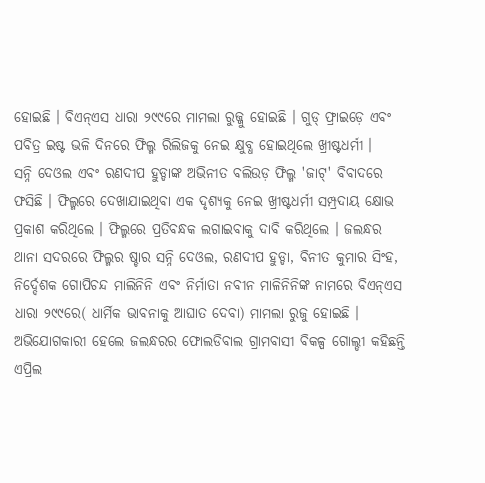ହୋଇଛି । ବିଏନ୍ଏସ ଧାରା ୨୯୯ରେ ମାମଲା ରୁଜ୍ଜୁ ହୋଇଛି । ଗୁଡ୍ ଫ୍ରାଇଡ଼େ ଏବଂ ପବିତ୍ର ଇଷ୍ଟ ଭଳି ଦିନରେ ଫିଲ୍ମ ରିଲିଜକୁ ନେଇ କ୍ଷୁବ୍ଧ ହୋଇଥିଲେ ଖ୍ରୀଷ୍ଟଧର୍ମୀ ।
ସନ୍ନି ଦେଓଲ ଏବଂ ରଣଦୀପ ହୁଡ୍ଡାଙ୍କ ଅଭିନୀତ ବଲିଉଡ଼ ଫିଲ୍ମ 'ଜାଟ୍' ବିବାଦରେ ଫସିଛି । ଫିଲ୍ମରେ ଦେଖାଯାଇଥିବା ଏକ ଦୃଶ୍ୟକୁ ନେଇ ଖ୍ରୀଷ୍ଟଧର୍ମୀ ସମ୍ପ୍ରଦାୟ କ୍ଷୋଭ ପ୍ରକାଶ କରିଥିଲେ । ଫିଲ୍ମରେ ପ୍ରତିବନ୍ଧକ ଲଗାଇବାକୁ ଦାବି କରିଥିଲେ । ଜଲନ୍ଧର ଥାନା ସଦରରେ ଫିଲ୍ମର ଷ୍ଚାର ସନ୍ନି ଦେଓଲ, ରଣଦୀପ ହୁଡ୍ଡା, ବିନୀତ କୁମାର ସିଂହ, ନିର୍ଦ୍ଦେଶକ ଗୋପିଚନ୍ଦ ମାଲିନିନି ଏବଂ ନିର୍ମାତା ନବୀନ ମାଳିନିନିଙ୍କ ନାମରେ ବିଏନ୍ଏସ ଧାରା ୨୯୯ରେ( ଧାର୍ମିକ ଭାବନାକୁ ଆଘାତ ଦେବା) ମାମଲା ରୁଜୁ ହୋଇଛି ।
ଅଭିଯୋଗକାରୀ ହେଲେ ଜଲନ୍ଧରର ଫୋଲଡିବାଲ ଗ୍ରାମବାସୀ ବିକଳ୍ପ ଗୋଲ୍ଡୀ କହିଛନ୍ତି ଏପ୍ରିଲ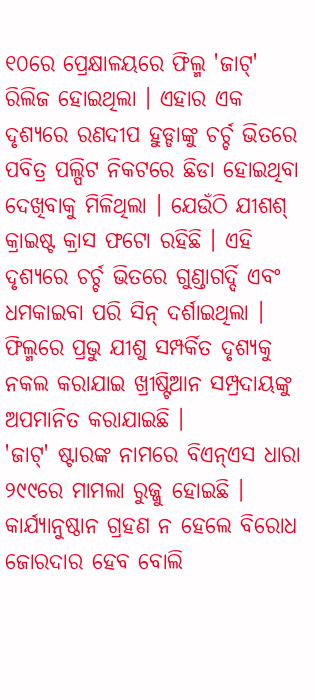୧୦ରେ ପ୍ରେକ୍ଷାଳୟରେ ଫିଲ୍ମ 'ଜାଟ୍' ରିଲିଜ ହୋଇଥିଲା । ଏହାର ଏକ ଦୃଶ୍ୟରେ ରଣଦୀପ ହୁଡ୍ଡାଙ୍କୁ ଚର୍ଚ୍ଚ ଭିତରେ ପବିତ୍ର ପଲ୍ପିଟ ନିକଟରେ ଛିଡା ହୋଇଥିବା ଦେଖିବାକୁ ମିଳିଥିଲା । ଯେଉଁଠି ଯୀଶଶ୍ କ୍ରାଇଷ୍ଟ କ୍ରାସ ଫଟୋ ରହିଛି । ଏହି ଦୃଶ୍ୟରେ ଚର୍ଚ୍ଚ ଭିତରେ ଗୁଣ୍ଡାଗର୍ଦ୍ଦି ଏବଂ ଧମକାଇବା ପରି ସିନ୍ ଦର୍ଶାଇଥିଲା । ଫିଲ୍ମରେ ପ୍ରଭୁ ଯୀଶୁ ସମ୍ପର୍କିତ ଦୃଶ୍ୟକୁ ନକଲ କରାଯାଇ ଖ୍ରୀଷ୍ଟିଆନ ସମ୍ପ୍ରଦାୟଙ୍କୁ ଅପମାନିତ କରାଯାଇଛି ।
'ଜାଟ୍' ଷ୍ଟାରଙ୍କ ନାମରେ ବିଏନ୍ଏସ ଧାରା ୨୯୯ରେ ମାମଲା ରୁଜ୍ଜୁ ହୋଇଛି । କାର୍ଯ୍ୟାନୁଷ୍ଠାନ ଗ୍ରହଣ ନ ହେଲେ ବିରୋଧ ଜୋରଦାର ହେବ ବୋଲି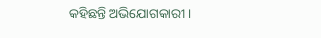କହିଛନ୍ତି ଅଭିଯୋଗକାରୀ ।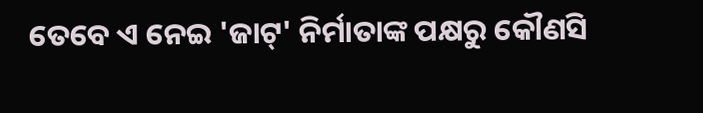ତେବେ ଏ ନେଇ 'ଜାଟ୍' ନିର୍ମାତାଙ୍କ ପକ୍ଷରୁ କୌଣସି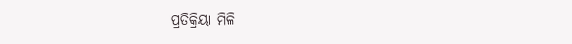ପ୍ରତିକ୍ରିୟା ମିଳି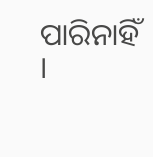ପାରିନାହିଁ ।